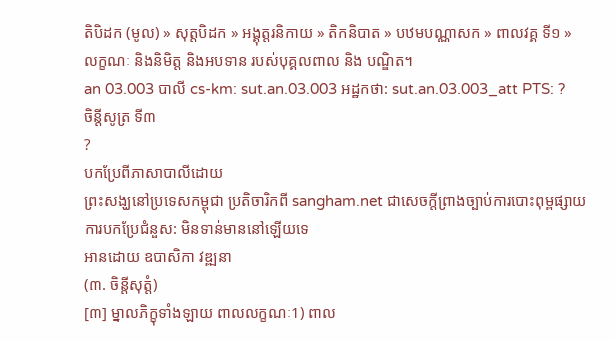តិបិដក (មូល) » សុត្តបិដក » អង្គុត្តរនិកាយ » តិកនិបាត » បឋមបណ្ណាសក » ពាលវគ្គ ទី១ »
លក្ខណៈ និងនិមិត្ត និងអបទាន របស់បុគ្គលពាល និង បណ្ឌិត។
an 03.003 បាលី cs-km: sut.an.03.003 អដ្ឋកថា: sut.an.03.003_att PTS: ?
ចិន្តីសូត្រ ទី៣
?
បកប្រែពីភាសាបាលីដោយ
ព្រះសង្ឃនៅប្រទេសកម្ពុជា ប្រតិចារិកពី sangham.net ជាសេចក្តីព្រាងច្បាប់ការបោះពុម្ពផ្សាយ
ការបកប្រែជំនួស: មិនទាន់មាននៅឡើយទេ
អានដោយ ឧបាសិកា វឌ្ឍនា
(៣. ចិន្តីសុត្តំ)
[៣] ម្នាលភិក្ខុទាំងឡាយ ពាលលក្ខណៈ1) ពាល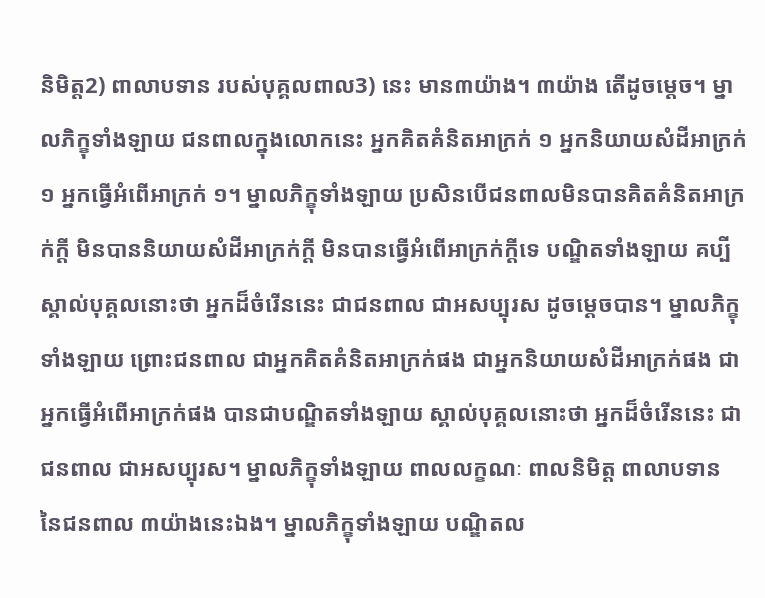និមិត្ត2) ពាលាបទាន របស់បុគ្គលពាល3) នេះ មាន៣យ៉ាង។ ៣យ៉ាង តើដូចម្ដេច។ ម្នាលភិក្ខុទាំងឡាយ ជនពាលក្នុងលោកនេះ អ្នកគិតគំនិតអាក្រក់ ១ អ្នកនិយាយសំដីអាក្រក់ ១ អ្នកធ្វើអំពើអាក្រក់ ១។ ម្នាលភិក្ខុទាំងឡាយ ប្រសិនបើជនពាលមិនបានគិតគំនិតអាក្រក់ក្ដី មិនបាននិយាយសំដីអាក្រក់ក្ដី មិនបានធ្វើអំពើអាក្រក់ក្ដីទេ បណ្ឌិតទាំងឡាយ គប្បីស្គាល់បុគ្គលនោះថា អ្នកដ៏ចំរើននេះ ជាជនពាល ជាអសប្បុរស ដូចម្តេចបាន។ ម្នាលភិក្ខុទាំងឡាយ ព្រោះជនពាល ជាអ្នកគិតគំនិតអាក្រក់ផង ជាអ្នកនិយាយសំដីអាក្រក់ផង ជាអ្នកធ្វើអំពើអាក្រក់ផង បានជាបណ្ឌិតទាំងឡាយ ស្គាល់បុគ្គលនោះថា អ្នកដ៏ចំរើននេះ ជាជនពាល ជាអសប្បុរស។ ម្នាលភិក្ខុទាំងឡាយ ពាលលក្ខណៈ ពាលនិមិត្ត ពាលាបទាន នៃជនពាល ៣យ៉ាងនេះឯង។ ម្នាលភិក្ខុទាំងឡាយ បណ្ឌិតល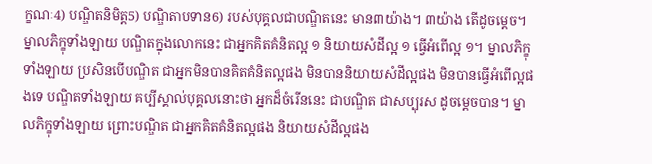ក្ខណៈ4) បណ្ឌិតនិមិត្ត5) បណ្ឌិតាបទាន6) របស់បុគ្គលជាបណ្ឌិតនេះ មាន៣យ៉ាង។ ៣យ៉ាង តើដូចម្ដេច។ ម្នាលភិក្ខុទាំងឡាយ បណ្ឌិតក្នុងលោកនេះ ជាអ្នកគិតគំនិតល្អ ១ និយាយសំដីល្អ ១ ធ្វើអំពើល្អ ១។ ម្នាលភិក្ខុទាំងឡាយ ប្រសិនបើបណ្ឌិត ជាអ្នកមិនបានគិតគំនិតល្អផង មិនបាននិយាយសំដីល្អផង មិនបានធ្វើអំពើល្អផងទេ បណ្ឌិតទាំងឡាយ គប្បីស្គាល់បុគ្គលនោះថា អ្នកដ៏ចំរើននេះ ជាបណ្ឌិត ជាសប្បុរស ដូចម្ដេចបាន។ ម្នាលភិក្ខុទាំងឡាយ ព្រោះបណ្ឌិត ជាអ្នកគិតគំនិតល្អផង និយាយសំដីល្អផង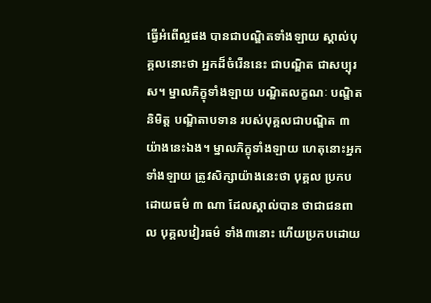ធ្វើអំពើល្អផង បានជាបណ្ឌិតទាំងឡាយ ស្គាល់បុគ្គលនោះថា អ្នកដ៏ចំរើននេះ ជាបណ្ឌិត ជាសប្បុរស។ ម្នាលភិក្ខុទាំងឡាយ បណ្ឌិតលក្ខណៈ បណ្ឌិតនិមិត្ត បណ្ឌិតាបទាន របស់បុគ្គលជាបណ្ឌិត ៣ យ៉ាងនេះឯង។ ម្នាលភិក្ខុទាំងឡាយ ហេតុនោះអ្នកទាំងឡាយ ត្រូវសិក្សាយ៉ាងនេះថា បុគ្គល ប្រកបដោយធម៌ ៣ ណា ដែលស្គាល់បាន ថាជាជនពាល បុគ្គលវៀរធម៌ ទាំង៣នោះ ហើយប្រកបដោយ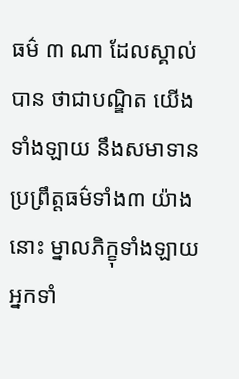ធម៌ ៣ ណា ដែលស្គាល់បាន ថាជាបណ្ឌិត យើងទាំងឡាយ នឹងសមាទាន ប្រព្រឹត្តធម៌ទាំង៣ យ៉ាងនោះ ម្នាលភិក្ខុទាំងឡាយ អ្នកទាំ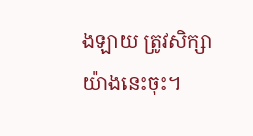ងឡាយ ត្រូវសិក្សាយ៉ាងនេះចុះ។